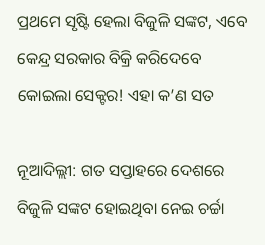ପ୍ରଥମେ ସୃଷ୍ଟି ହେଲା ବିଜୁଳି ସଙ୍କଟ, ଏବେ କେନ୍ଦ୍ର ସରକାର ବିକ୍ରି କରିଦେବେ କୋଇଲା ସେକ୍ଟର! ଏହା କ’ଣ ସତ

ନୂଆଦିଲ୍ଲୀ: ଗତ ସପ୍ତାହରେ ଦେଶରେ ବିଜୁଳି ସଙ୍କଟ ହୋଇଥିବା ନେଇ ଚର୍ଚ୍ଚା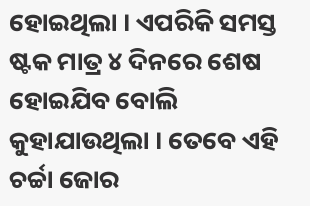ହୋଇଥିଲା । ଏପରିକି ସମସ୍ତ ଷ୍ଟକ ମାତ୍ର ୪ ଦିନରେ ଶେଷ ହୋଇଯିବ ବୋଲି କୁହାଯାଉଥିଲା । ତେବେ ଏହି ଚର୍ଚ୍ଚା ଜୋର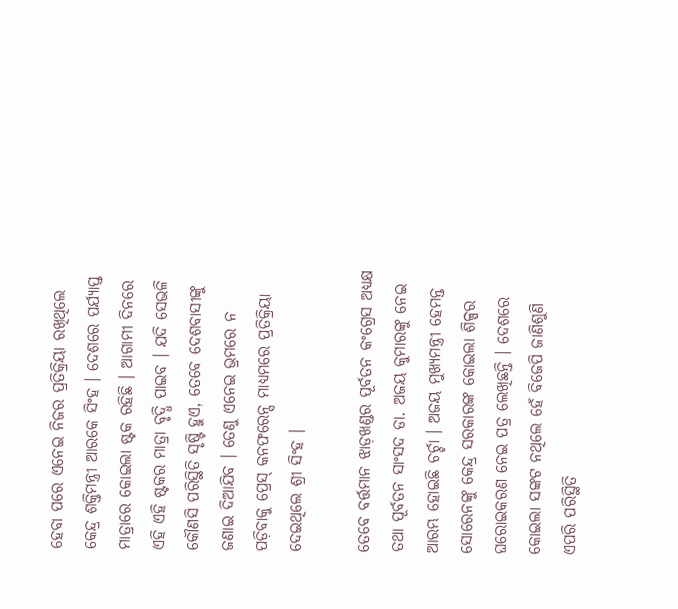ହେବା ପରେ ଏନେଇ ନିଜର ପ୍ରତିକ୍ରିୟା ରଖିଥିଲେ କେନ୍ଦ୍ର ଶକ୍ତିମନ୍ତ୍ରୀ ଆରକେ ସିଂହ । ଦେଶରେ ପର୍ଯ୍ୟାପ୍ତ ମାତ୍ରାରେ କୋଇଲା ଷ୍ଟକ ରହିଛି । ଆଗାମୀ ଦିନରେ ଏହି ଏହି ଷ୍ଟକର ମାତ୍ରା ବୃଦ୍ଧି ପାଇବ । ଯଦି ସେଭଳି କୌଣସି ପରିସ୍ଥିତି ସୃଷ୍ଟି ହୁଏ, ତେବେ ଦେଶବାସୀଙ୍କୁ ଜଣାଇ ଦିଆଯିବ । ତେଣୁ ଏନେଇ ଭ୍ରମରେ ନ ପଡ଼ିବାକୁ ପ୍ରେସ୍ କନଫରେନ୍ସ ମାଧ୍ୟମରେ ପ୍ରତିକ୍ରିୟା ଦେଇଥିଲେ ଶ୍ରୀ ସିଂହ ।

ତେବେ ବର୍ତ୍ତମାନ ଝାଡ଼ଖଣ୍ଡର ପୂର୍ବତନ କଂଗ୍ରେସ ଅଧ୍ୟକ୍ଷ ତଥା ପୂର୍ବତନ ସାଂସଦ ଡା. ଅଜୟ କୁମାରଙ୍କୁ ନେଇ ଆରମ୍ଭ ହୋଇଛି ଚର୍ଚ୍ଚା । ଅଜୟ ମୁଖ୍ୟମନ୍ତ୍ରୀ ହେମନ୍ତ ସୋରେନଙ୍କୁ କେନ୍ଦ୍ର ସରକାରଙ୍କ କୋଇଲା ଶିଳ୍ପର ଘରୋଇକରଣ ନେଇ ପତ୍ର ଲେଖିଛନ୍ତି । ଦେଶରେ କୋଇଲା ସଙ୍କଟ ନଥିଲେ ହେଁ ବିଜେପି ଜାଣିଶୁଣି ଏପରି ପରିସ୍ଥିତି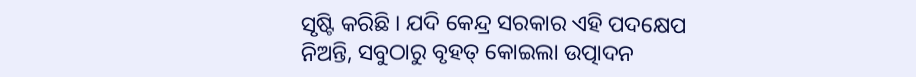ସୃଷ୍ଟି କରିଛି । ଯଦି କେନ୍ଦ୍ର ସରକାର ଏହି ପଦକ୍ଷେପ ନିଅନ୍ତି, ସବୁଠାରୁ ବୃହତ୍ କୋଇଲା ଉତ୍ପାଦନ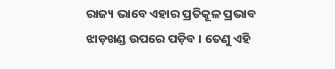ରାଜ୍ୟ ଭାବେ ଏହାର ପ୍ରତିକୂଳ ପ୍ରଭାବ ଝାଡ଼ଖଣ୍ଡ ଉପରେ ପଡ଼ିବ । ତେଣୁ ଏହି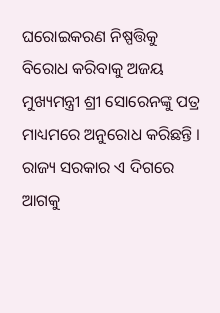ଘରୋଇକରଣ ନିଷ୍ପତ୍ତିକୁ ବିରୋଧ କରିବାକୁ ଅଜୟ ମୁଖ୍ୟମନ୍ତ୍ରୀ ଶ୍ରୀ ସୋରେନଙ୍କୁ ପତ୍ର ମାଧ୍ୟମରେ ଅନୁରୋଧ କରିଛନ୍ତି । ରାଜ୍ୟ ସରକାର ଏ ଦିଗରେ ଆଗକୁ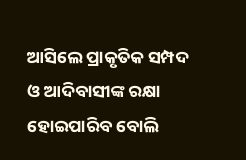ଆସିଲେ ପ୍ରାକୃତିକ ସମ୍ପଦ ଓ ଆଦିବାସୀଙ୍କ ରକ୍ଷା ହୋଇପାରିବ ବୋଲି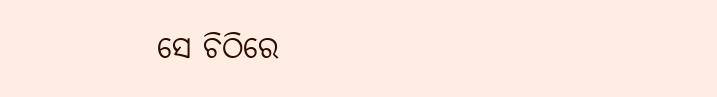ସେ ଚିଠିରେ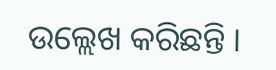ଉଲ୍ଲେଖ କରିଛନ୍ତି ।